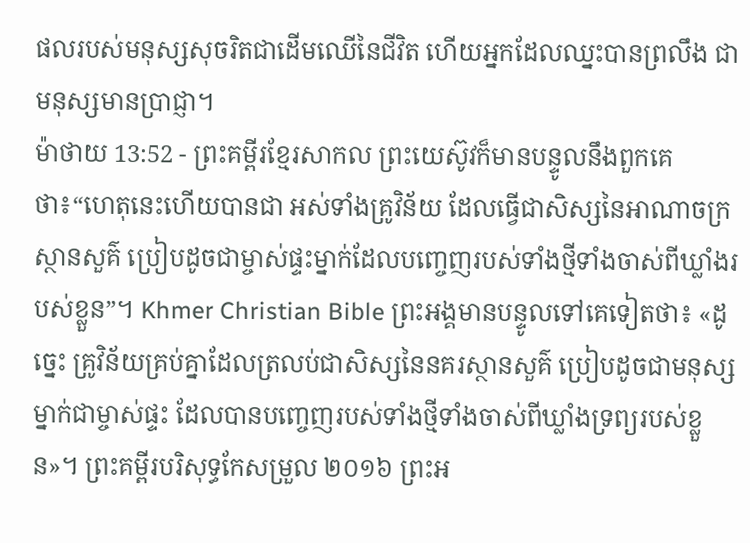ផលរបស់មនុស្សសុចរិតជាដើមឈើនៃជីវិត ហើយអ្នកដែលឈ្នះបានព្រលឹង ជាមនុស្សមានប្រាជ្ញា។
ម៉ាថាយ 13:52 - ព្រះគម្ពីរខ្មែរសាកល ព្រះយេស៊ូវក៏មានបន្ទូលនឹងពួកគេថា៖“ហេតុនេះហើយបានជា អស់ទាំងគ្រូវិន័យ ដែលធ្វើជាសិស្សនៃអាណាចក្រស្ថានសួគ៌ ប្រៀបដូចជាម្ចាស់ផ្ទះម្នាក់ដែលបញ្ចេញរបស់ទាំងថ្មីទាំងចាស់ពីឃ្លាំងរបស់ខ្លួន”។ Khmer Christian Bible ព្រះអង្គមានបន្ទូលទៅគេទៀតថា៖ «ដូច្នេះ គ្រូវិន័យគ្រប់គ្នាដែលត្រលប់ជាសិស្សនៃនគរស្ថានសួគ៌ ប្រៀបដូចជាមនុស្សម្នាក់ជាម្ចាស់ផ្ទះ ដែលបានបញ្ចេញរបស់ទាំងថ្មីទាំងចាស់ពីឃ្លាំងទ្រព្យរបស់ខ្លួន»។ ព្រះគម្ពីរបរិសុទ្ធកែសម្រួល ២០១៦ ព្រះអ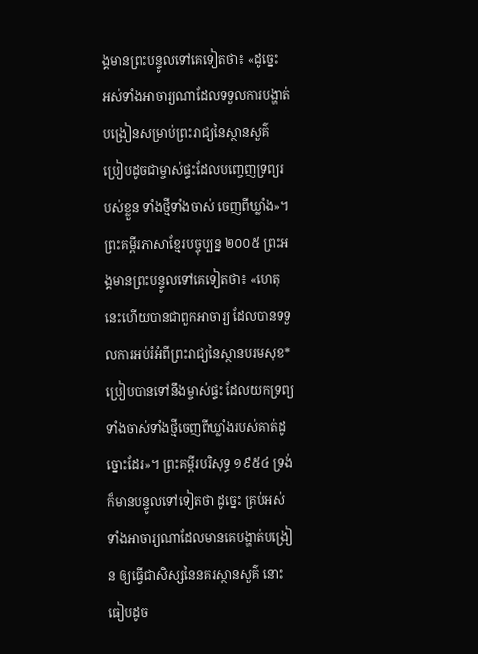ង្គមានព្រះបន្ទូលទៅគេទៀតថា៖ «ដូច្នេះ អស់ទាំងអាចារ្យណាដែលទទួលការបង្ហាត់បង្រៀនសម្រាប់ព្រះរាជ្យនៃស្ថានសួគ៌ ប្រៀបដូចជាម្ចាស់ផ្ទះដែលបញ្ចេញទ្រព្យរបស់ខ្លួន ទាំងថ្មីទាំងចាស់ ចេញពីឃ្លាំង»។ ព្រះគម្ពីរភាសាខ្មែរបច្ចុប្បន្ន ២០០៥ ព្រះអង្គមានព្រះបន្ទូលទៅគេទៀតថា៖ «ហេតុនេះហើយបានជាពួកអាចារ្យ ដែលបានទទួលការអប់រំអំពីព្រះរាជ្យនៃស្ថានបរមសុខ* ប្រៀបបានទៅនឹងម្ចាស់ផ្ទះ ដែលយកទ្រព្យ ទាំងចាស់ទាំងថ្មីចេញពីឃ្លាំងរបស់គាត់ដូច្នោះដែរ»។ ព្រះគម្ពីរបរិសុទ្ធ ១៩៥៤ ទ្រង់ក៏មានបន្ទូលទៅទៀតថា ដូច្នេះ គ្រប់អស់ទាំងអាចារ្យណាដែលមានគេបង្ហាត់បង្រៀន ឲ្យធ្វើជាសិស្សនៃនគរស្ថានសួគ៌ នោះធៀបដូច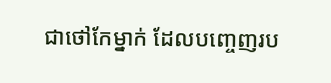ជាថៅកែម្នាក់ ដែលបញ្ចេញរប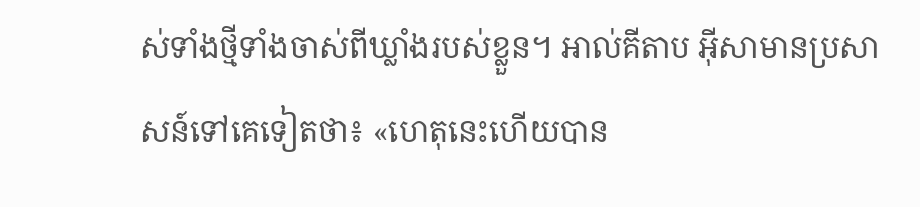ស់ទាំងថ្មីទាំងចាស់ពីឃ្លាំងរបស់ខ្លួន។ អាល់គីតាប អ៊ីសាមានប្រសាសន៍ទៅគេទៀតថា៖ «ហេតុនេះហើយបាន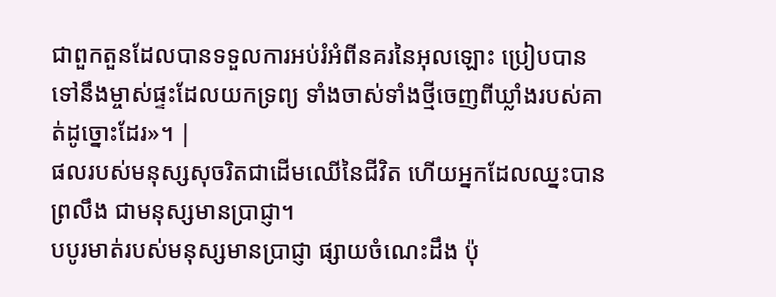ជាពួកតួនដែលបានទទួលការអប់រំអំពីនគរនៃអុលឡោះ ប្រៀបបានទៅនឹងម្ចាស់ផ្ទះដែលយកទ្រព្យ ទាំងចាស់ទាំងថ្មីចេញពីឃ្លាំងរបស់គាត់ដូច្នោះដែរ»។ |
ផលរបស់មនុស្សសុចរិតជាដើមឈើនៃជីវិត ហើយអ្នកដែលឈ្នះបានព្រលឹង ជាមនុស្សមានប្រាជ្ញា។
បបូរមាត់របស់មនុស្សមានប្រាជ្ញា ផ្សាយចំណេះដឹង ប៉ុ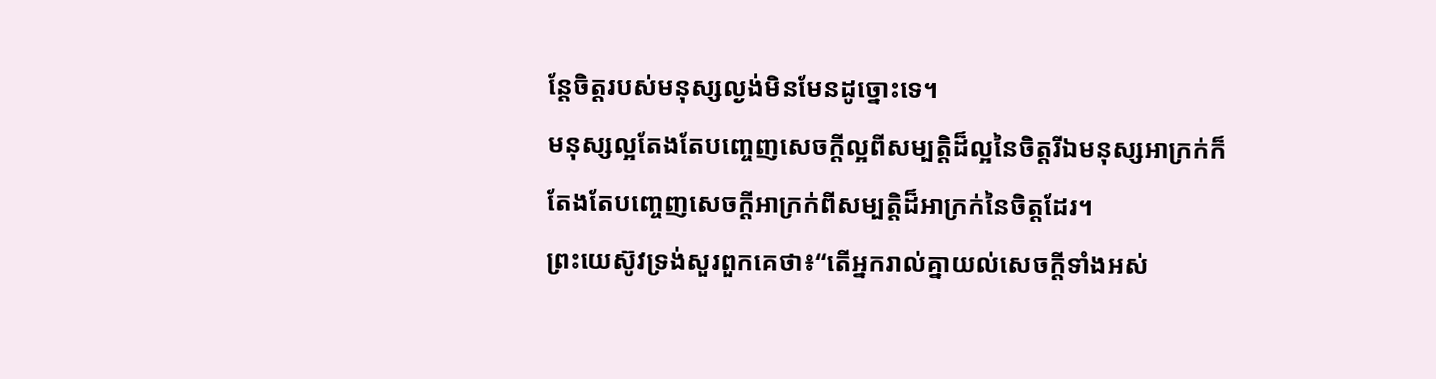ន្តែចិត្តរបស់មនុស្សល្ងង់មិនមែនដូច្នោះទេ។
មនុស្សល្អតែងតែបញ្ចេញសេចក្ដីល្អពីសម្បត្តិដ៏ល្អនៃចិត្តរីឯមនុស្សអាក្រក់ក៏តែងតែបញ្ចេញសេចក្ដីអាក្រក់ពីសម្បត្តិដ៏អាក្រក់នៃចិត្តដែរ។
ព្រះយេស៊ូវទ្រង់សួរពួកគេថា៖“តើអ្នករាល់គ្នាយល់សេចក្ដីទាំងអស់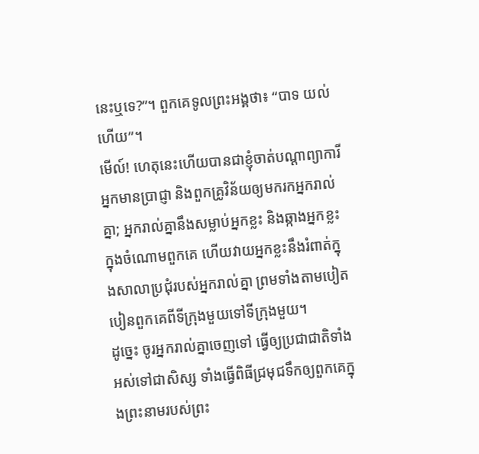នេះឬទេ?”។ ពួកគេទូលព្រះអង្គថា៖ “បាទ យល់ហើយ”។
មើល៍! ហេតុនេះហើយបានជាខ្ញុំចាត់បណ្ដាព្យាការី អ្នកមានប្រាជ្ញា និងពួកគ្រូវិន័យឲ្យមករកអ្នករាល់គ្នា; អ្នករាល់គ្នានឹងសម្លាប់អ្នកខ្លះ និងឆ្កាងអ្នកខ្លះក្នុងចំណោមពួកគេ ហើយវាយអ្នកខ្លះនឹងរំពាត់ក្នុងសាលាប្រជុំរបស់អ្នករាល់គ្នា ព្រមទាំងតាមបៀតបៀនពួកគេពីទីក្រុងមួយទៅទីក្រុងមួយ។
ដូច្នេះ ចូរអ្នករាល់គ្នាចេញទៅ ធ្វើឲ្យប្រជាជាតិទាំងអស់ទៅជាសិស្ស ទាំងធ្វើពិធីជ្រមុជទឹកឲ្យពួកគេក្នុងព្រះនាមរបស់ព្រះ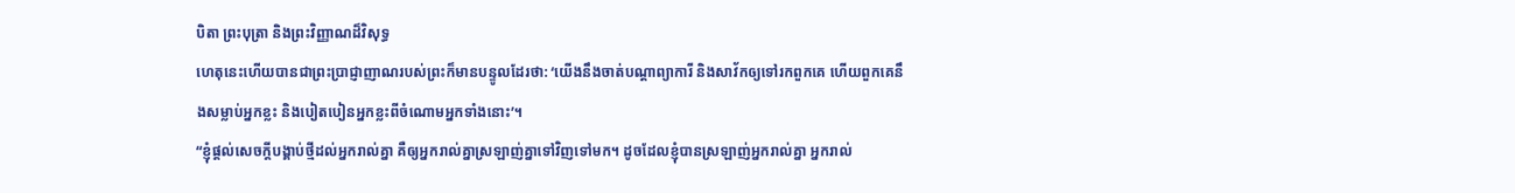បិតា ព្រះបុត្រា និងព្រះវិញ្ញាណដ៏វិសុទ្ធ
ហេតុនេះហើយបានជាព្រះប្រាជ្ញាញាណរបស់ព្រះក៏មានបន្ទូលដែរថា: ‘យើងនឹងចាត់បណ្ដាព្យាការី និងសាវ័កឲ្យទៅរកពួកគេ ហើយពួកគេនឹងសម្លាប់អ្នកខ្លះ និងបៀតបៀនអ្នកខ្លះពីចំណោមអ្នកទាំងនោះ’។
“ខ្ញុំផ្ដល់សេចក្ដីបង្គាប់ថ្មីដល់អ្នករាល់គ្នា គឺឲ្យអ្នករាល់គ្នាស្រឡាញ់គ្នាទៅវិញទៅមក។ ដូចដែលខ្ញុំបានស្រឡាញ់អ្នករាល់គ្នា អ្នករាល់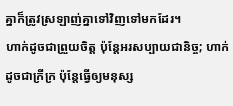គ្នាក៏ត្រូវស្រឡាញ់គ្នាទៅវិញទៅមកដែរ។
ហាក់ដូចជាព្រួយចិត្ត ប៉ុន្តែអរសប្បាយជានិច្ច; ហាក់ដូចជាក្រីក្រ ប៉ុន្តែធ្វើឲ្យមនុស្ស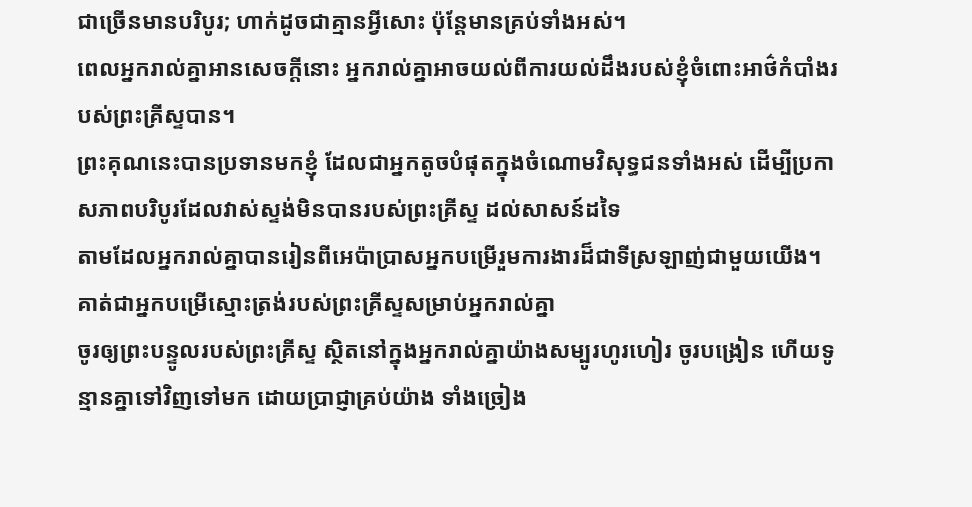ជាច្រើនមានបរិបូរ; ហាក់ដូចជាគ្មានអ្វីសោះ ប៉ុន្តែមានគ្រប់ទាំងអស់។
ពេលអ្នករាល់គ្នាអានសេចក្ដីនោះ អ្នករាល់គ្នាអាចយល់ពីការយល់ដឹងរបស់ខ្ញុំចំពោះអាថ៌កំបាំងរបស់ព្រះគ្រីស្ទបាន។
ព្រះគុណនេះបានប្រទានមកខ្ញុំ ដែលជាអ្នកតូចបំផុតក្នុងចំណោមវិសុទ្ធជនទាំងអស់ ដើម្បីប្រកាសភាពបរិបូរដែលវាស់ស្ទង់មិនបានរបស់ព្រះគ្រីស្ទ ដល់សាសន៍ដទៃ
តាមដែលអ្នករាល់គ្នាបានរៀនពីអេប៉ាប្រាសអ្នកបម្រើរួមការងារដ៏ជាទីស្រឡាញ់ជាមួយយើង។ គាត់ជាអ្នកបម្រើស្មោះត្រង់របស់ព្រះគ្រីស្ទសម្រាប់អ្នករាល់គ្នា
ចូរឲ្យព្រះបន្ទូលរបស់ព្រះគ្រីស្ទ ស្ថិតនៅក្នុងអ្នករាល់គ្នាយ៉ាងសម្បូរហូរហៀរ ចូរបង្រៀន ហើយទូន្មានគ្នាទៅវិញទៅមក ដោយប្រាជ្ញាគ្រប់យ៉ាង ទាំងច្រៀង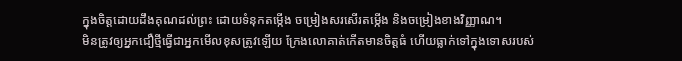ក្នុងចិត្តដោយដឹងគុណដល់ព្រះ ដោយទំនុកតម្កើង ចម្រៀងសរសើរតម្កើង និងចម្រៀងខាងវិញ្ញាណ។
មិនត្រូវឲ្យអ្នកជឿថ្មីធ្វើជាអ្នកមើលខុសត្រូវឡើយ ក្រែងលោគាត់កើតមានចិត្តធំ ហើយធ្លាក់ទៅក្នុងទោសរបស់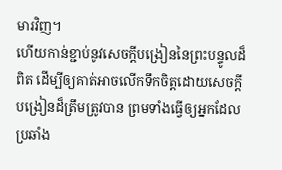មារវិញ។
ហើយកាន់ខ្ជាប់នូវសេចក្ដីបង្រៀននៃព្រះបន្ទូលដ៏ពិត ដើម្បីឲ្យគាត់អាចលើកទឹកចិត្តដោយសេចក្ដីបង្រៀនដ៏ត្រឹមត្រូវបាន ព្រមទាំងធ្វើឲ្យអ្នកដែលប្រឆាំង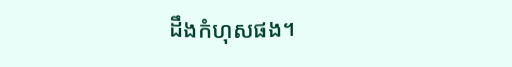ដឹងកំហុសផង។